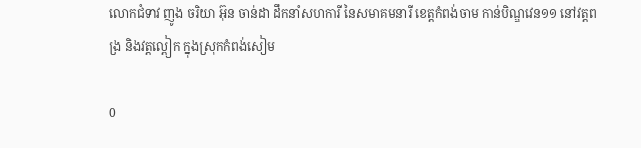លោកជំទាវ ញូង ចរិយា អ៊ុន ចាន់ដា ដឹកនាំសហការី នៃសមាគមនារី ខេត្តកំពង់ចាម កាន់បិណ្ឌវេន១១ នៅវត្តពង្រ និងវត្តល្ពៀក ក្នុងស្រុកកំពង់សៀម

0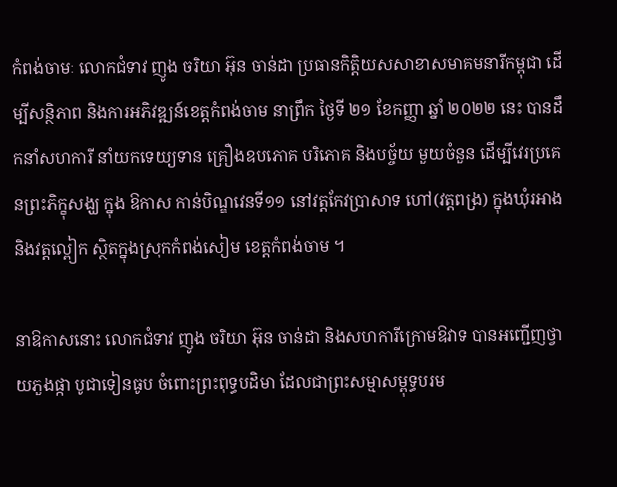កំពង់ចាមៈ លោកជំទាវ ញូង ចរិយា អ៊ុន ចាន់ដា ប្រធានកិត្តិយសសាខាសមាគមនារីកម្ពុជា ដើម្បីសន្ថិភាព និងការអភិវឌ្ឍន៍ខេត្តកំពង់ចាម នាព្រឹក ថ្ងៃទី ២១ ខែកញ្ញា ឆ្នាំ ២០២២ នេះ បានដឹកនាំសហការី នាំយកទេយ្យទាន គ្រឿងឧបភោគ បរិភោគ និងបច្ច័យ មួយចំនួន ដើម្បីវេរប្រគេនព្រះភិក្ខុសង្ឃ ក្នុង ឱកាស កាន់បិណ្ឌវេនទី១១ នៅវត្តកែវប្រាសាទ ហៅ(វត្តពង្រ) ក្នុងឃុំរអាង និងវត្តល្ពៀក ស្ថិតក្នុងស្រុកកំពង់សៀម ខេត្តកំពង់ចាម ។

នាឱកាសនោះ លោកជំទាវ ញូង ចរិយា អ៊ុន ចាន់ដា និងសហការីក្រោមឱវាទ បានអញ្ជើញថ្វាយភួងផ្កា បូជាទៀនធូប ចំពោះព្រះពុទ្ធបដិមា ដែលជាព្រះសម្មាសម្ពុទ្ធបរម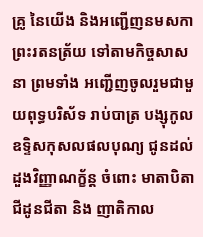គ្រូ នៃយើង និងអញ្ជើញនមសកាព្រះរតនត្រ័យ ទៅតាមកិច្ចសាសនា ព្រមទាំង អញ្ជើញចូលរួមជាមួយពុទ្ធបរិស័ទ រាប់បាត្រ បង្សុកូល ឧទ្ទិសកុសលផលបុណ្យ ជូនដល់ដួងវិញ្ញាណក្ខ័ន្ត ចំពោះ មាតាបិតា ជីដូនជីតា និង ញាតិកាល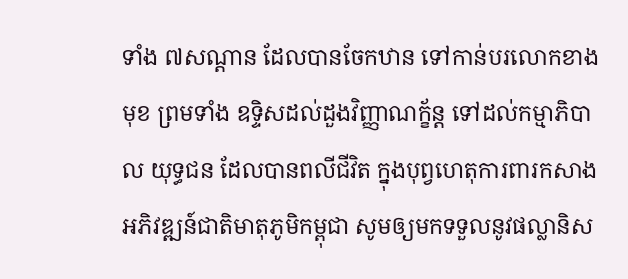ទាំង ៧សណ្តាន ដែលបានចែកឋាន ទៅកាន់បរលោកខាងមុខ ព្រមទាំង ឧទ្ទិសដល់ដួងវិញ្ញាណក្ខ័ន្ត ទៅដល់កម្មាភិបាល យុទ្ធជន ដែលបានពលីជីវិត ក្នុងបុព្វហេតុការពារកសាង អភិវឌ្ឍន៍ជាតិមាតុភូមិកម្ពុជា សូមឲ្យមកទទួលនូវផល្លានិស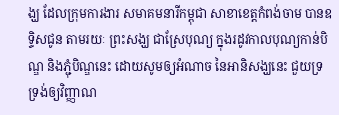ង្ឃ ដែលក្រុមការងារ សមាគមនារីកម្ពុជា សាខាខេត្តកំពង់ចាម បានឧទ្ទិសជូន តាមរយៈ ព្រះសង្ឃ ជាស្រែបុណ្យ ក្នុងរដូវកាលបុណ្យកាន់បិណ្ឌ និងភ្ជុំបិណ្ឌនេះ ដោយសូមឲ្យអំណាច នៃអានិសង្ឃនេះ ជួយទ្រទ្រង់ឲ្យវិញ្ញាណ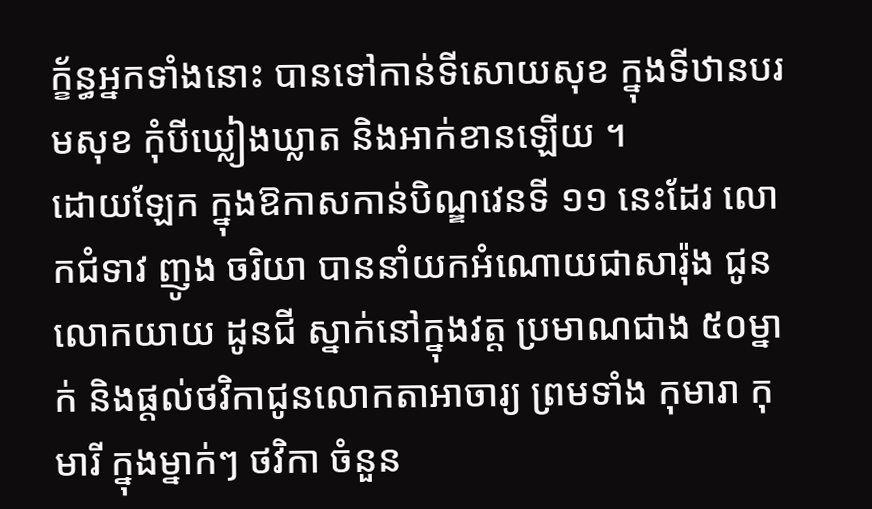ក្ខ័ន្ធអ្នកទាំងនោះ បានទៅកាន់ទីសោយសុខ ក្នុងទីឋានបរមសុខ កុំបីឃ្លៀងឃ្លាត និងអាក់ខានឡើយ ។
ដោយឡែក ក្នុងឱកាសកាន់បិណ្ឌវេនទី ១១ នេះដែរ លោកជំទាវ ញូង ចរិយា បាននាំយកអំណោយជាសារ៉ុង ជូនលោកយាយ ដូនជី ស្នាក់នៅក្នុងវត្ត ប្រមាណជាង ៥០ម្នាក់ និងផ្តល់ថវិកាជូនលោកតាអាចារ្យ ព្រមទាំង កុមារា កុមារី ក្នុងម្នាក់ៗ ថវិកា ចំនួន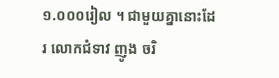១.០០០រៀល ។ ជាមួយគ្នានោះដែរ លោកជំទាវ ញូង ចរិ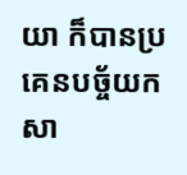យា ក៏បានប្រគេនបច្ច័យកសា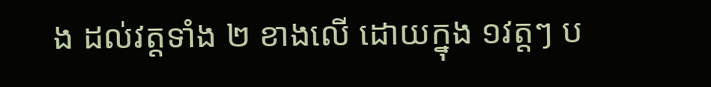ង ដល់វត្តទាំង ២ ខាងលើ ដោយក្នុង ១វត្តៗ ប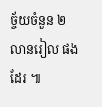ច្ច័យចំនួន ២លានរៀល ផងដែរ ៕